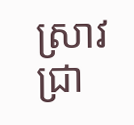ស្រាវជ្រា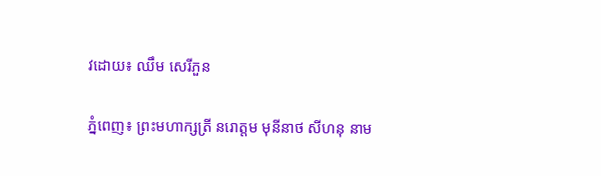វដោយ៖ ឈឹម សេរីភួន

ភ្នំពេញ៖ ព្រះមហាក្សត្រី នរោត្តម មុនីនាថ សីហនុ នាម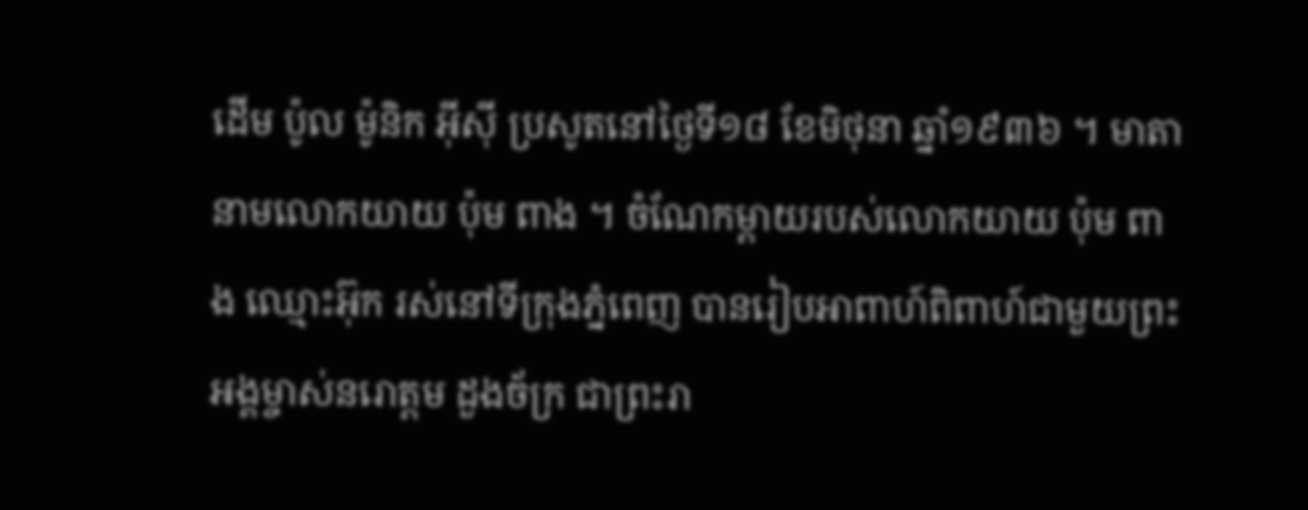ដើម ប៉ូល ម៉ូនិក អ៊ីស៊ី ប្រសូតនៅថ្ងៃទី១៨ ខែមិថុនា ឆ្នាំ១៩៣៦ ។ មាតានាមលោកយាយ ប៉ុម ពាង ។ ចំណែកម្តាយរបស់លោកយាយ ប៉ុម ពាង ឈ្មោះអ៊ុក រស់នៅទីក្រុងភ្នំពេញ បានរៀបអាពាហ៍ពិពាហ៍ជាមួយព្រះអង្គម្ចាស់នរោត្តម ដួងច័ក្រ ជាព្រះរា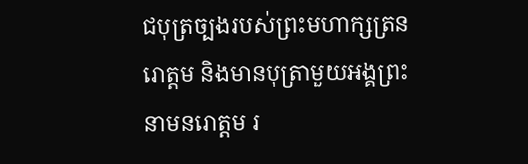ជបុត្រច្បងរបស់ព្រះមហាក្សត្រនរោត្តម និងមានបុត្រាមួយអង្គព្រះនាមនរោត្តម រ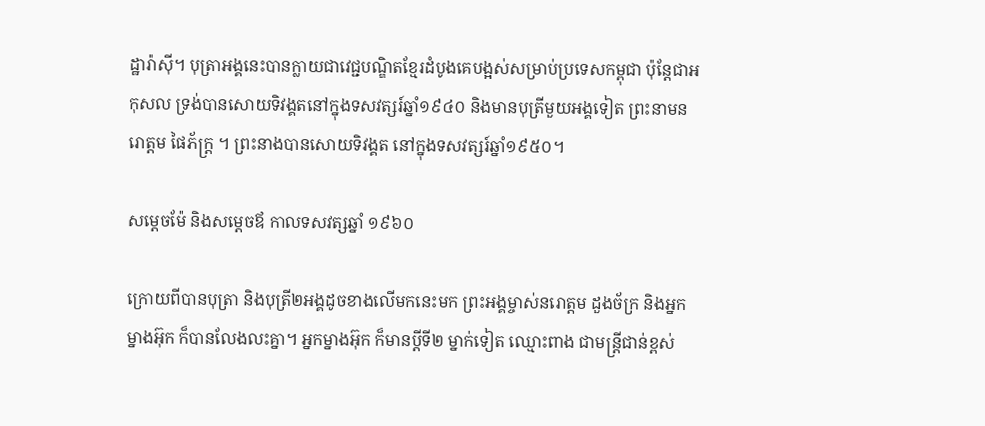ដ្ឋារ៉ាស៊ី។ បុត្រាអង្គនេះបានក្លាយជាវេជ្ជបណ្ឌិតខ្មែរដំបូងគេបង្អស់សម្រាប់ប្រទេសកម្ពុជា ប៉ុន្តែជាអកុសល ទ្រង់បានសោយទិវង្គតនៅក្នុងទសវត្សរ៍ឆ្នាំ១៩៤០ និងមានបុត្រីមួយអង្គទៀត ព្រះនាមនរោត្តម ផៃភ័ក្ត្រ ។ ព្រះនាងបានសោយទិវង្គត នៅក្នុងទសវត្សរ៍ឆ្នាំ១៩៥០។

សម្ដេចម៉ែ និងសម្ដេចឪ កាលទសវត្សឆ្នាំ ១៩៦០

ក្រោយពីបានបុត្រា និងបុត្រី២អង្គដូចខាងលើមកនេះមក ព្រះអង្គម្ចាស់នរោត្តម ដួងច័ក្រ និងអ្នកម្នាងអ៊ុក ក៏បានលែងលះគ្នា។ អ្នកម្នាងអ៊ុក ក៏មានប្តីទី២ ម្នាក់ទៀត ឈ្មោះពាង ជាមន្ត្រីជាន់ខ្ពស់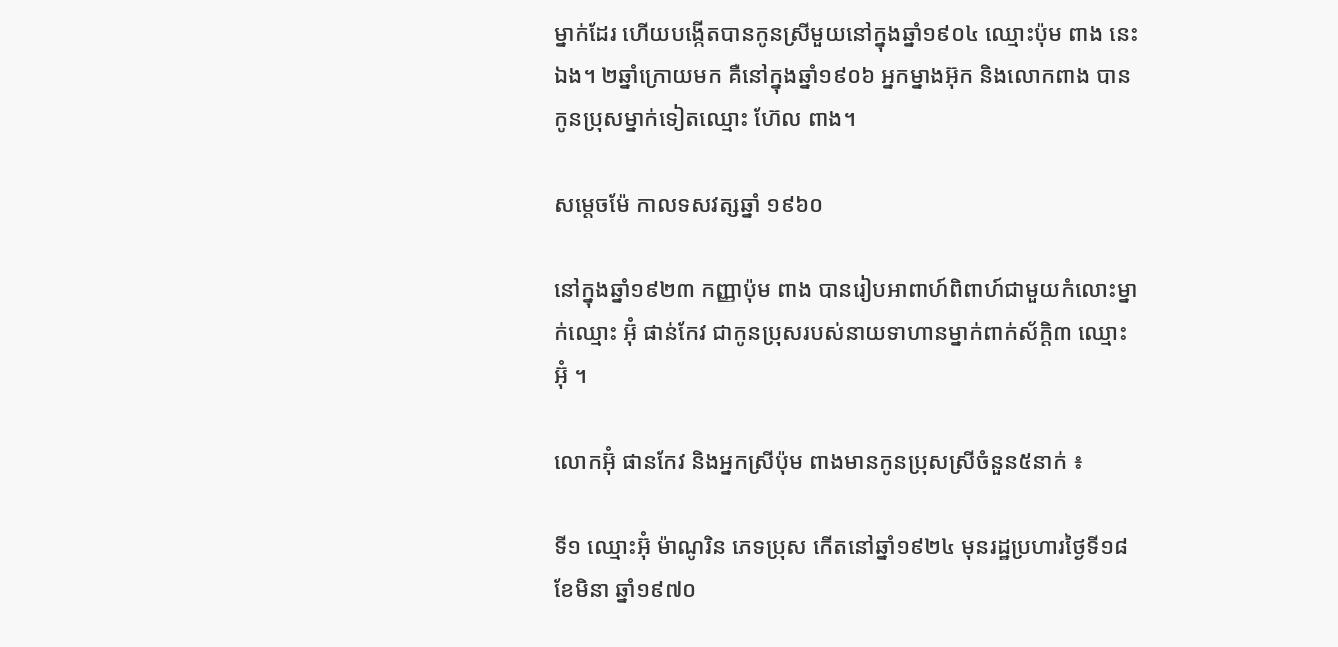ម្នាក់ដែរ ហើយបង្កើតបានកូនស្រីមួយនៅក្នុងឆ្នាំ១៩០៤ ឈ្មោះប៉ុម ពាង នេះឯង។ ២ឆ្នាំក្រោយមក គឺនៅក្នុងឆ្នាំ១៩០៦ អ្នកម្នាងអ៊ុក និងលោកពាង បានកូនប្រុសម្នាក់ទៀតឈ្មោះ ហ៊ែល ពាង។

សម្ដេចម៉ែ កាលទសវត្សឆ្នាំ ១៩៦០

នៅក្នុងឆ្នាំ១៩២៣ កញ្ញាប៉ុម ពាង បានរៀបអាពាហ៍ពិពាហ៍ជាមួយកំលោះម្នាក់ឈ្មោះ អ៊ុំ ផាន់កែវ ជាកូនប្រុសរបស់នាយទាហានម្នាក់ពាក់ស័ក្តិ៣ ឈ្មោះ អ៊ុំ ។

លោកអ៊ុំ ផានកែវ និងអ្នកស្រីប៉ុម ពាងមានកូនប្រុសស្រីចំនួន៥នាក់ ៖

ទី១ ឈ្មោះអ៊ុំ ម៉ាណូរិន ភេទប្រុស កើតនៅឆ្នាំ១៩២៤ មុនរដ្ឋប្រហារថ្ងៃទី១៨ ខែមិនា ឆ្នាំ១៩៧០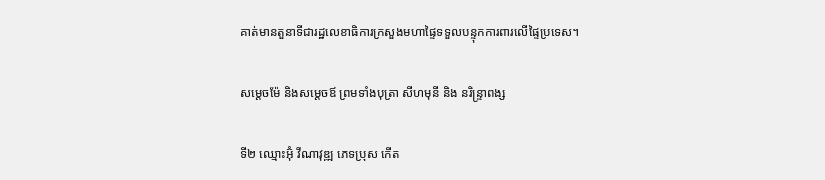គាត់មានតួនាទីជារដ្ឋលេខាធិការក្រសួងមហាផ្ទៃទទួលបន្ទុកការពារលើផ្ទៃប្រទេស។

សម្ដេចម៉ែ និងសម្ដេចឪ ព្រមទាំងបុត្រា សីហមុនី និង នរិន្ទ្រាពង្ស

ទី២ ឈ្មោះអ៊ុំ វីណាវុឌ្ឍ ភេទប្រុស កើត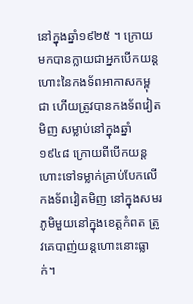នៅក្នុងឆ្នាំ១៩២៥ ។ ក្រោយមកបានក្លាយជាអ្នកបើកយន្តហោះនៃកងទ័ពអាកាសកម្ពុជា ហើយត្រូវបានកងទ័ពវៀតមិញ សម្លាប់នៅក្នុងឆ្នាំ១៩៤៨ ក្រោយពីបើកយន្តហោះទៅទម្លាក់គ្រាប់បែកលើកងទ័ពវៀតមិញ នៅក្នុងសមរភូមិមួយនៅក្នុងខេត្តកំពត ត្រូវគេបាញ់យន្តហោះនោះធ្លាក់។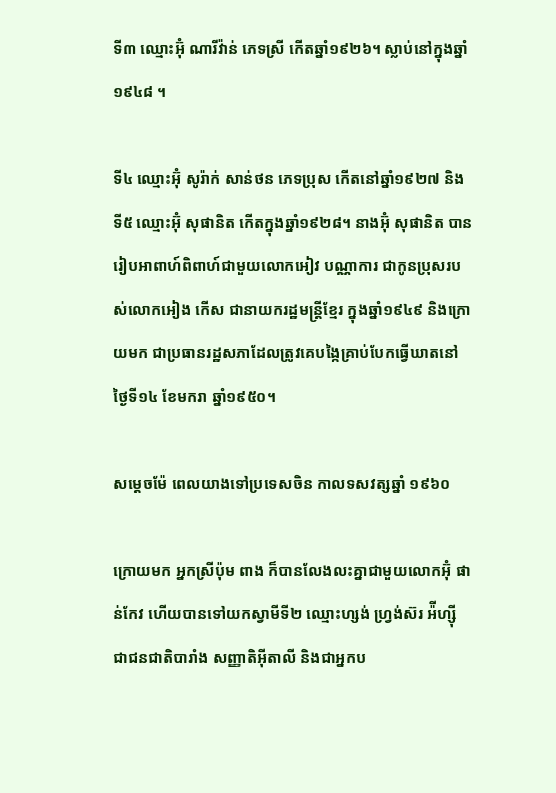ទី៣ ឈ្មោះអ៊ុំ ណារីវ៉ាន់ ភេទស្រី កើតឆ្នាំ១៩២៦។ ស្លាប់នៅក្នុងឆ្នាំ១៩៤៨ ។

ទី៤ ឈ្មោះអ៊ុំ សូរ៉ាក់ សាន់ថន ភេទប្រុស កើតនៅឆ្នាំ១៩២៧ និងទី៥ ឈ្មោះអ៊ុំ សុផានិត កើតក្នុងឆ្នាំ១៩២៨។ នាងអ៊ុំ សុផានិត បានរៀបអាពាហ៍ពិពាហ៍ជាមួយលោកអៀវ បណ្ណាការ ជាកូនប្រុសរបស់លោកអៀង កើស ជានាយករដ្ឋមន្ត្រីខ្មែរ ក្នុងឆ្នាំ១៩៤៩ និងក្រោយមក ជាប្រធានរដ្ឋសភាដែលត្រូវគេបង្កៃគ្រាប់បែកធ្វើឃាតនៅថ្ងៃទី១៤ ខែមករា ឆ្នាំ១៩៥០។

សម្ដេចម៉ែ ពេលយាងទៅប្រទេសចិន កាលទសវត្សឆ្នាំ ១៩៦០

ក្រោយមក អ្នកស្រីប៉ុម ពាង ក៏បានលែងលះគ្នាជាមួយលោកអ៊ុំ ផាន់កែវ ហើយបានទៅយកស្វាមីទី២ ឈ្មោះហ្សង់ ហ្វ្រង់ស៊រ អ៉ីហ្ស៊ី ជាជនជាតិបារាំង សញ្ញាតិអ៊ីតាលី និងជាអ្នកប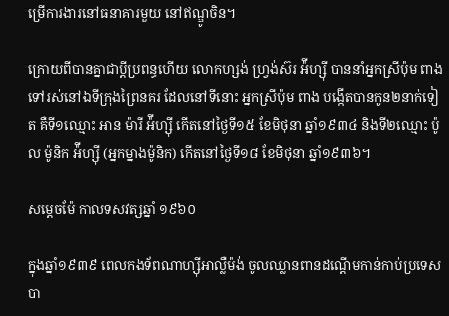ម្រើការងារនៅធនាគារមួយ នៅឥណ្ឌូចិន។

ក្រោយពីបានគ្នាជាប្តីប្រពន្ធហើយ លោកហ្សង់ ហ្វ្រង់ស៊រ អ៉ីហ្ស៊ី បាននាំអ្នកស្រីប៉ុម ពាង ទៅរស់នៅឯទីក្រុងព្រៃនគរ ដែលនៅទីនោះ អ្នកស្រីប៉ុម ពាង បង្កើតបានកូន២នាក់ទៀត គឺទី១ឈ្មោះ អាន ម៉ារី អ៉ីហ្ស៊ី កើតនៅថ្ងៃទី១៥ ខែមិថុនា ឆ្នាំ១៩៣៤ និងទី២ឈ្មោះ ប៉ូល ម៉ូនិក អ៉ីហ្ស៊ី (អ្នកម្នាងម៉ូនិក) កើតនៅថ្ងៃទី១៨ ខែមិថុនា ឆ្នាំ១៩៣៦។

សម្ដេចម៉ែ កាលទសវត្សឆ្នាំ ១៩៦០

ក្នុងឆ្នាំ១៩៣៩ ពេលកងទ័ពណាហ្ស៊ីអាល្លឺម៉ង់ ចូលឈ្លានពានដណ្តើមកាន់កាប់ប្រទេសបា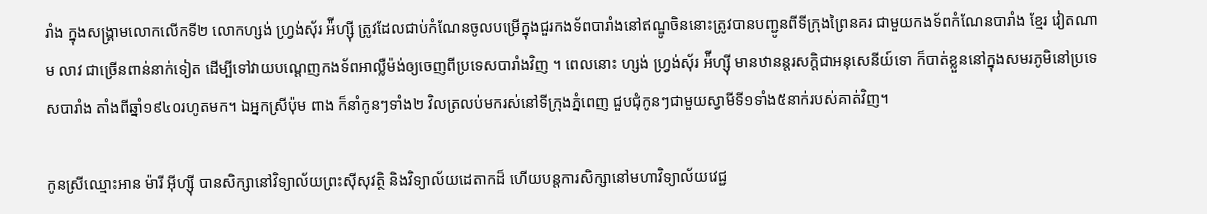រាំង ក្នុងសង្គ្រាមលោកលើកទី២ លោកហ្សង់ ហ្វ្រង់ស៊័រ អ៉ីហ្ស៊ី ត្រូវដែលជាប់កំណែនចូលបម្រើក្នុងជួរកងទ័ពបារាំងនៅឥណ្ឌូចិននោះត្រូវបានបញ្ជូនពីទីក្រុងព្រៃនគរ ជាមួយកងទ័ពកំណែនបារាំង ខ្មែរ វៀតណាម លាវ ជាច្រើនពាន់នាក់ទៀត ដើម្បីទៅវាយបណ្តេញកងទ័ពអាល្លឺម៉ង់ឲ្យចេញពីប្រទេសបារាំងវិញ ។ ពេលនោះ ហ្សង់ ហ្វ្រង់ស៊័រ អ៉ីហ្ស៊ី មានឋានន្តរសក្តិជាអនុសេនីយ៍ទោ ក៏បាត់ខ្លួននៅក្នុងសមរភូមិនៅប្រទេសបារាំង តាំងពីឆ្នាំ១៩៤០រហូតមក។ ឯអ្នកស្រីប៉ុម ពាង ក៏នាំកូនៗទាំង២ វិលត្រលប់មករស់នៅទីក្រុងភ្នំពេញ ជួបជុំកូនៗជាមួយស្វាមីទី១ទាំង៥នាក់របស់គាត់វិញ។

កូនស្រីឈ្មោះអាន ម៉ារី អ៊ីហ្ស៊ី បានសិក្សានៅវិទ្យាល័យព្រះស៊ីសុវត្ថិ និងវិទ្យាល័យដេតាកដ៏ ហើយបន្តការសិក្សានៅមហាវិទ្យាល័យវេជ្ជ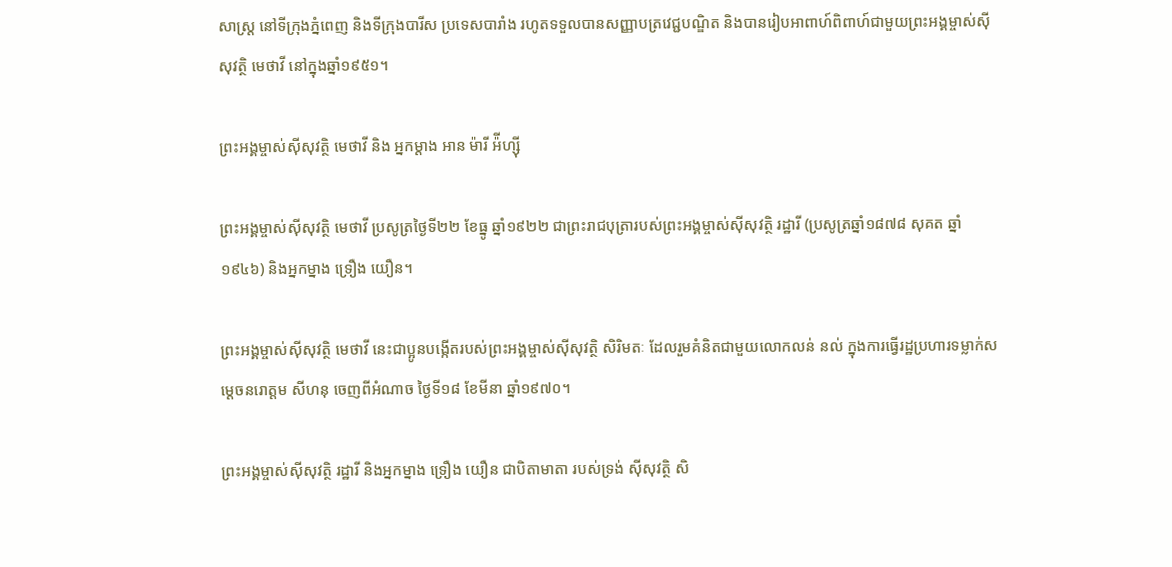សាស្ត្រ នៅទីក្រុងភ្នំពេញ និងទីក្រុងបារីស ប្រទេសបារាំង រហូតទទួលបានសញ្ញាបត្រវេជ្ជបណ្ឌិត និងបានរៀបអាពាហ៍ពិពាហ៍ជាមួយព្រះអង្គម្ចាស់ស៊ីសុវត្ថិ មេថាវី នៅក្នុងឆ្នាំ១៩៥១។

ព្រះអង្គម្ចាស់ស៊ីសុវត្ថិ មេថាវី និង អ្នកម្ដាង អាន ម៉ារី អ៉ីហ្ស៊ី

ព្រះអង្គម្ចាស់ស៊ីសុវត្ថិ មេថាវី ប្រសូត្រថ្ងៃទី២២ ខែធ្នូ ឆ្នាំ១៩២២ ជាព្រះរាជបុត្រារបស់ព្រះអង្គម្ចាស់ស៊ីសុវត្ថិ រដ្ឋារី (ប្រសូត្រឆ្នាំ១៨៧៨ សុគត ឆ្នាំ១៩៤៦) និងអ្នកម្នាង ទ្រឿង យឿន។

ព្រះអង្គម្ចាស់ស៊ីសុវត្ថិ មេថាវី នេះជាប្អូនបង្កើតរបស់ព្រះអង្គម្ចាស់ស៊ីសុវត្ថិ សិរិមតៈ ដែលរួមគំនិតជាមួយលោកលន់ នល់ ក្នុងការធ្វើរដ្ឋប្រហារទម្លាក់សម្តេចនរោត្តម សីហនុ ចេញពីអំណាច ថ្ងៃទី១៨ ខែមីនា ឆ្នាំ១៩៧០។

ព្រះអង្គម្ចាស់ស៊ីសុវត្ថិ រដ្ឋារី និងអ្នកម្នាង ទ្រឿង យឿន ជាបិតាមាតា របស់ទ្រង់ ស៊ីសុវត្ថិ សិ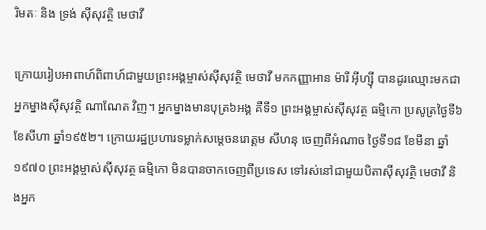រិមតៈ និង ទ្រង់ ស៊ីសុវត្ថិ មេថាវី

ក្រោយរៀបអាពាហ៍ពិពាហ៍ជាមួយព្រះអង្គម្ចាស់ស៊ីសុវត្ថិ មេថាវី មកកញ្ញាអាន ម៉ារី អ៊ីហ្ស៊ី បានដូរឈ្មោះមកជាអ្នកម្នាងស៊ីសុវត្ថិ ណាណែត វិញ។ អ្នកម្នាងមានបុត្រ៦អង្គ គឺទី១ ព្រះអង្គម្ចាស់ស៊ីសុវត្ថ ធម្មិកោ ប្រសូត្រថ្ងៃទី៦ ខែសីហា ឆ្នាំ១៩៥២។ ក្រោយរដ្ឋប្រហារទម្លាក់សម្តេចនរោត្តម សីហនុ ចេញពីអំណាច ថ្ងៃទី១៨ ខែមីនា ឆ្នាំ១៩៧០ ព្រះអង្គម្ចាស់ស៊ីសុវត្ថ ធម្មិកោ មិនបានចាកចេញពីប្រទេស ទៅរស់នៅជាមួយបិតាស៊ីសុវត្ថិ មេថាវី និងអ្នក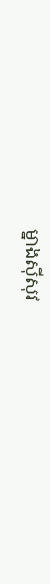ម្នាងស៊ីសុវ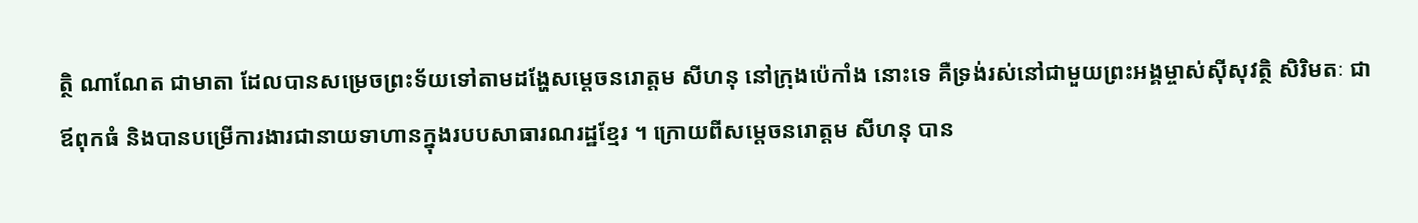ត្ថិ ណាណែត ជាមាតា ដែលបានសម្រេចព្រះទ័យទៅតាមដង្ហែសម្ដេចនរោត្តម សីហនុ នៅក្រុងប៉េកាំង នោះទេ គឺទ្រង់រស់នៅជាមួយព្រះអង្គម្ចាស់ស៊ីសុវត្ថិ សិរិមតៈ ជាឪពុកធំ និងបានបម្រើការងារជានាយទាហានក្នុងរបបសាធារណរដ្ឋខ្មែរ ។ ក្រោយពីសម្តេចនរោត្តម សីហនុ បាន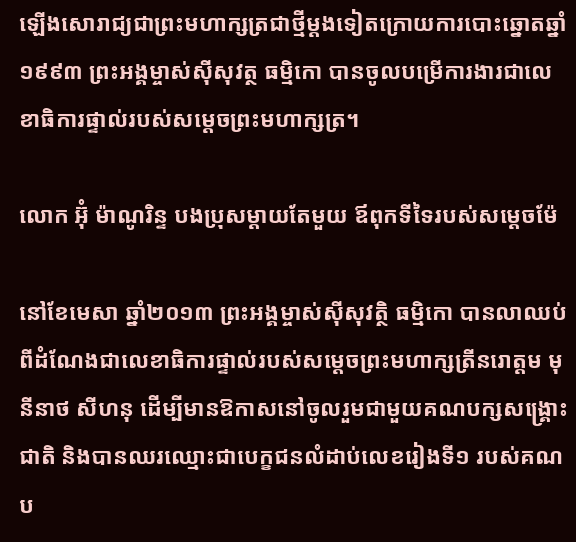ឡើងសោរាជ្យជាព្រះមហាក្សត្រជាថ្មីម្ដងទៀតក្រោយការបោះឆ្នោតឆ្នាំ១៩៩៣ ព្រះអង្គម្ចាស់ស៊ីសុវត្ថ ធម្មិកោ បានចូលបម្រើការងារជាលេខាធិការផ្ទាល់របស់សម្តេចព្រះមហាក្សត្រ។

លោក អ៊ុំ ម៉ាណូរិន្ទ បងប្រុសម្ដាយតែមួយ ឪពុកទីទៃរបស់សម្ដេចម៉ែ

នៅខែមេសា ឆ្នាំ២០១៣ ព្រះអង្គម្ចាស់ស៊ីសុវត្ថិ ធម្មិកោ បានលាឈប់ពីដំណែងជាលេខាធិការផ្ទាល់របស់សម្តេចព្រះមហាក្សត្រីនរោត្តម មុនីនាថ សីហនុ ដើម្បីមានឱកាសនៅចូលរួមជាមួយគណបក្សសង្គ្រោះជាតិ និងបានឈរឈ្មោះជាបេក្ខជនលំដាប់លេខរៀងទី១ របស់គណប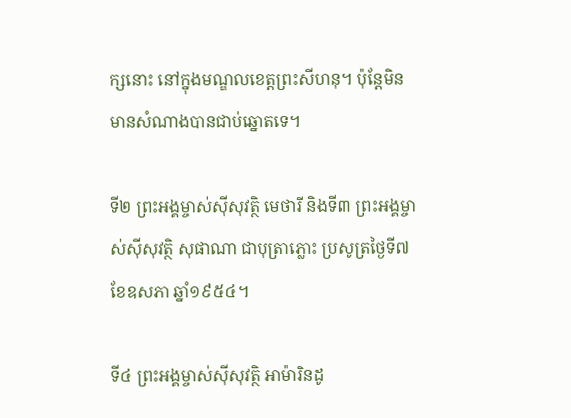ក្សនោះ នៅក្នុងមណ្ឌលខេត្តព្រះសីហនុ។ ប៉ុន្តែមិនមានសំណាងបានជាប់ឆ្នោតទេ។

ទី២ ព្រះអង្គម្ចាស់ស៊ីសុវត្ថិ មេថារី និងទី៣ ព្រះអង្គម្ចាស់ស៊ីសុវត្ថិ សុផាណា ជាបុត្រាភ្លោះ ប្រសូត្រថ្ងៃទី៧ ខែឧសភា ឆ្នាំ១៩៥៤។

ទី៤ ព្រះអង្គម្ចាស់ស៊ីសុវត្ថិ អាម៉ារិនដូ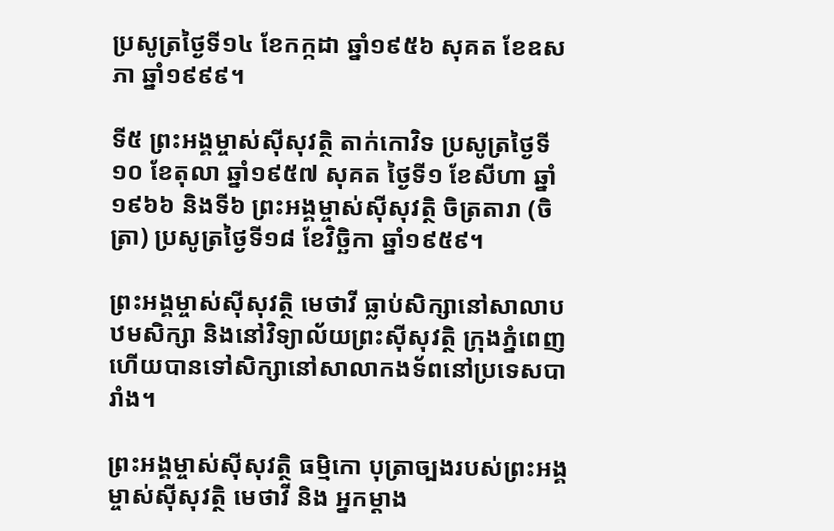ប្រសូត្រថ្ងៃទី១៤ ខែកក្កដា ឆ្នាំ១៩៥៦ សុគត ខែឧសភា ឆ្នាំ១៩៩៩។

ទី៥ ព្រះអង្គម្ចាស់ស៊ីសុវត្ថិ តាក់កោវិទ ប្រសូត្រថ្ងៃទី១០ ខែតុលា ឆ្នាំ១៩៥៧ សុគត ថ្ងៃទី១ ខែសីហា ឆ្នាំ១៩៦៦ និងទី៦ ព្រះអង្គម្ចាស់ស៊ីសុវត្ថិ ចិត្រតារា (ចិត្រា) ប្រសូត្រថ្ងៃទី១៨ ខែវិច្ឆិកា ឆ្នាំ១៩៥៩។

ព្រះអង្គម្ចាស់ស៊ីសុវត្ថិ មេថាវី ធ្លាប់សិក្សានៅសាលាបឋមសិក្សា និងនៅវិទ្យាល័យព្រះស៊ីសុវត្ថិ ក្រុងភ្នំពេញ ហើយបានទៅសិក្សានៅសាលាកងទ័ពនៅប្រទេសបារាំង។

ព្រះអង្គម្ចាស់ស៊ីសុវត្ថិ ធម្មិកោ បុត្រាច្បងរបស់ព្រះអង្គម្ចាស់ស៊ីសុវត្ថិ មេថាវី និង អ្នកម្ដាង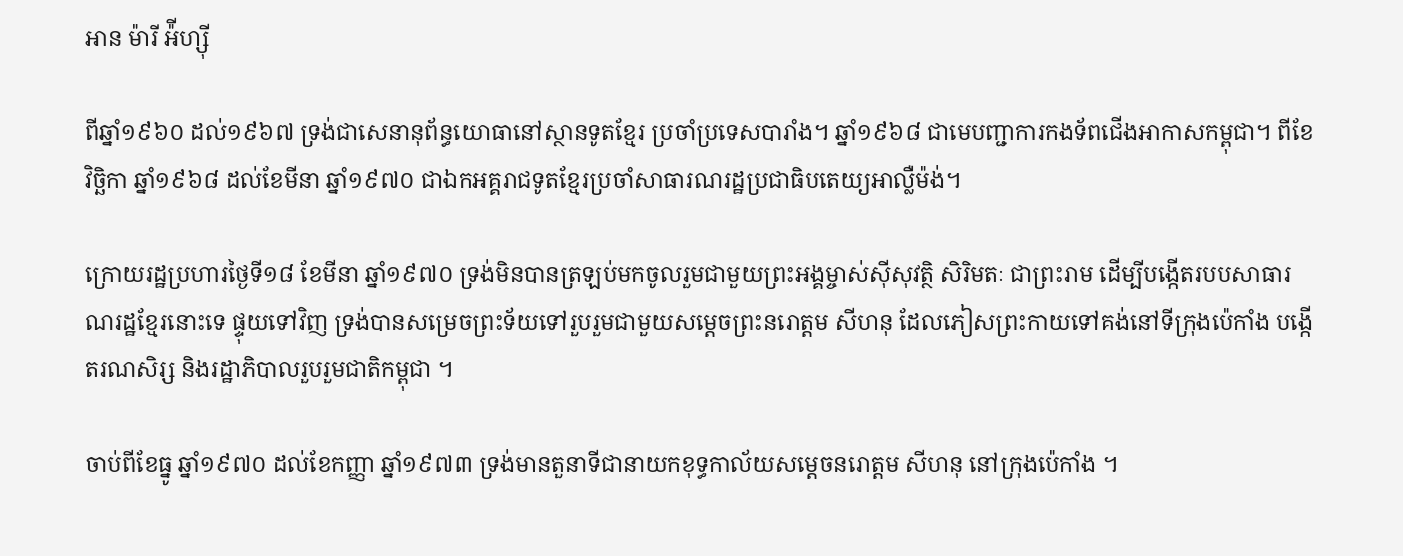អាន ម៉ារី អ៉ីហ្ស៊ី

ពីឆ្នាំ១៩៦០ ដល់១៩៦៧ ទ្រង់ជាសេនានុព័ន្ធយោធានៅស្ថានទូតខ្មែរ ប្រចាំប្រទេសបារាំង។ ឆ្នាំ១៩៦៨ ជាមេបញ្ជាការកងទ័ពជើងអាកាសកម្ពុជា។ ពីខែវិច្ឆិកា ឆ្នាំ១៩៦៨ ដល់ខែមីនា ឆ្នាំ១៩៧០ ជាឯកអគ្គរាជទូតខ្មែរប្រចាំសាធារណរដ្ឋប្រជាធិបតេយ្យអាល្លឺម៉ង់។

ក្រោយរដ្ឋប្រហារថ្ងៃទី១៨ ខែមីនា ឆ្នាំ១៩៧០ ទ្រង់មិនបានត្រឡប់មកចូលរួមជាមួយព្រះអង្គម្ចាស់ស៊ីសុវត្ថិ សិរិមតៈ ជាព្រះរាម ដើម្បីបង្កើតរបបសាធារណរដ្ឋខ្មែរនោះទេ ផ្ទុយទៅវិញ ទ្រង់បានសម្រេចព្រះទ័យទៅរួបរួមជាមួយសម្តេចព្រះនរោត្តម សីហនុ ដែលភៀសព្រះកាយទៅគង់នៅទីក្រុងប៉េកាំង បង្កើតរណសិរ្ស និងរដ្ឋាភិបាលរួបរួមជាតិកម្ពុជា ។

ចាប់ពីខែធ្នូ ឆ្នាំ១៩៧០ ដល់ខែកញ្ញា ឆ្នាំ១៩៧៣ ទ្រង់មានតួនាទីជានាយកខុទ្ធកាល័យសម្តេចនរោត្តម សីហនុ នៅក្រុងប៉េកាំង ។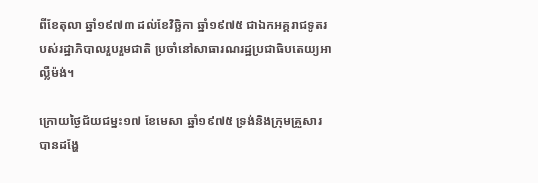ពីខែតុលា ឆ្នាំ១៩៧៣ ដល់ខែវិច្ឆិកា ឆ្នាំ១៩៧៥ ជាឯកអគ្គរាជទូតរបស់រដ្ឋាភិបាលរួបរួមជាតិ ប្រចាំនៅសាធារណរដ្ឋប្រជាធិបតេយ្យអាល្លឺម៉ង់។

ក្រោយថ្ងៃជ័យជម្នះ១៧ ខែមេសា ឆ្នាំ១៩៧៥ ទ្រង់និងក្រុមគ្រួសារ បានដង្ហែ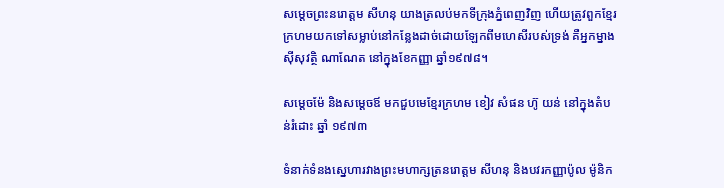សម្តេចព្រះនរោត្តម សីហនុ យាងត្រលប់មកទីក្រុងភ្នំពេញវិញ ហើយត្រូវពួកខ្មែរក្រហមយកទៅសម្លាប់នៅកន្លែងដាច់ដោយឡែកពីមហេសីរបស់ទ្រង់ គឺអ្នកម្នាងស៊ីសុវត្ថិ ណាណែត នៅក្នុងខែកញ្ញា ឆ្នាំ១៩៧៨។

សម្ដេចម៉ែ និងសម្ដេចឪ មកជួបមេខ្មែរក្រហម ខៀវ សំផន ហ៊ូ យន់ នៅក្នុងតំបន់រំដោះ ឆ្នាំ ១៩៧៣

ទំនាក់ទំនងសេ្នហារវាងព្រះមហាក្សត្រនរោត្តម សីហនុ និងបវរកញ្ញាប៉ូល ម៉ូនិក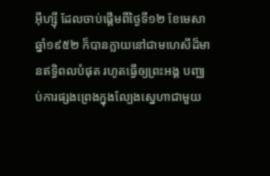អ៊ីហ្ស៊ី ដែលចាប់ផ្ដើមពីថ្ងៃទី១២ ខែមេសា ឆ្នាំ១៩៥២ ក៏បានក្លាយនៅជាមហេសីដ៏មានឥទ្ធិពលបំផុត រហូតធ្វើឲ្យព្រះអង្គ បញ្ឈប់ការផ្សងព្រេងក្នុងល្បែងស្នេហាជាមួយ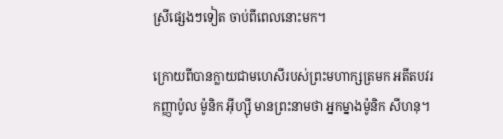ស្រីផ្សេងៗទៀត ចាប់ពីពេលនោះមក។

ក្រោយពីបានក្លាយជាមហេសីរបស់ព្រះមហាក្សត្រមក អតីតបវរកញ្ញាប៉ូល ម៉ូនិក អ៊ីហ្ស៊ី មានព្រះនាមថា អ្នកម្នាងម៉ូនិក សីហនុ។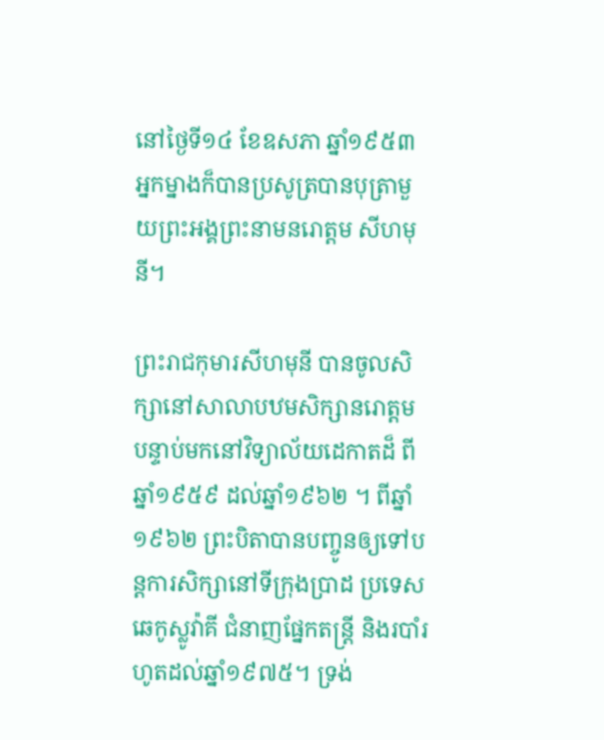នៅថ្ងៃទី១៤ ខែឧសភា ឆ្នាំ១៩៥៣ អ្នកម្នាងក៏បានប្រសូត្របានបុត្រាមួយព្រះអង្គព្រះនាមនរោត្តម សីហមុនី។

ព្រះរាជកុមារសីហមុនី បានចូលសិក្សានៅសាលាបឋមសិក្សានរោត្តម បន្ទាប់មកនៅវិទ្យាល័យដេកាតដ៏ ពីឆ្នាំ១៩៥៩ ដល់ឆ្នាំ១៩៦២ ។ ពីឆ្នាំ១៩៦២ ព្រះបិតាបានបញ្ចូនឲ្យទៅបន្តការសិក្សានៅទីក្រុងប្រាដ ប្រទេសឆេកូស្លូវ៉ាគី ជំនាញផ្នែកតន្ត្រី និងរបាំរហូតដល់ឆ្នាំ១៩៧៥។ ទ្រង់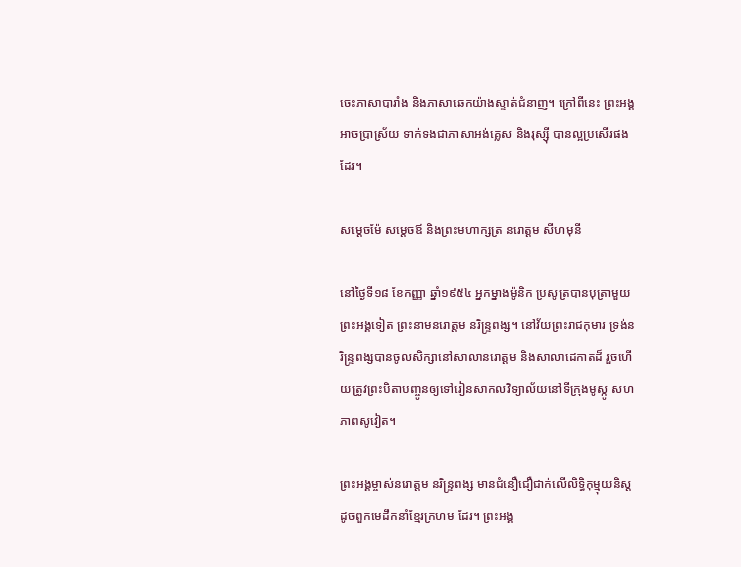ចេះភាសាបារាំង និងភាសាឆេកយ៉ាងស្ទាត់ជំនាញ។ ក្រៅពីនេះ ព្រះអង្គអាចប្រាស្រ័យ ទាក់ទងជាភាសាអង់គ្លេស និងរុស្ស៊ី បានល្អប្រសើរផងដែរ។

សម្ដេចម៉ែ សម្ដេចឪ និងព្រះមហាក្សត្រ នរោត្ដម សីហមុនី

នៅថ្ងៃទី១៨ ខែកញ្ញា ឆ្នាំ១៩៥៤ អ្នកម្នាងម៉ូនិក ប្រសូត្របានបុត្រាមួយព្រះអង្គទៀត ព្រះនាមនរោត្តម នរិន្ទ្រពង្ស។ នៅវ័យព្រះរាជកុមារ ទ្រង់នរិន្ទ្រពង្សបានចូលសិក្សានៅសាលានរោត្តម និងសាលាដេកាតដ៏ រួចហើយត្រូវព្រះបិតាបញ្ចូនឲ្យទៅរៀនសាកលវិទ្យាល័យនៅទីក្រុងមូស្កូ សហភាពសូវៀត។

ព្រះអង្គម្ចាស់នរោត្តម នរិន្ទ្រពង្ស មានជំនឿជឿជាក់លើលិទ្ធិកុម្មុយនិស្ត ដូចពួកមេដឹកនាំខ្មែរក្រហម ដែរ។ ព្រះអង្គ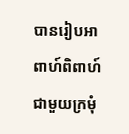បានរៀបអាពាហ៍ពិពាហ៍ជាមួយក្រមុំ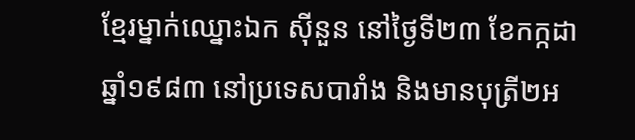ខ្មែរម្នាក់ឈ្នោះឯក ស៊ីនួន នៅថ្ងៃទី២៣ ខែកក្កដា ឆ្នាំ១៩៨៣ នៅប្រទេសបារាំង និងមានបុត្រី២អ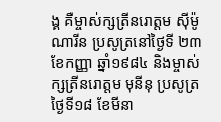ង្គ គឺម្ចាស់ក្សត្រីនរោត្តម ស៊ីម៉ូណារីន ប្រសូត្រនៅថ្ងៃទី ២៣ ខែកញ្ញា ឆ្នាំ១៩៨៤ និងម្ចាស់ក្សត្រីនរោត្តម មុនីនុ ប្រសូត្រថ្ងៃទី១៨ ខែមីនា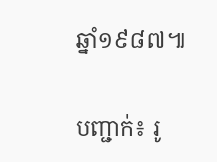ឆ្នាំ១៩៨៧៕

បញ្ជាក់៖ រូ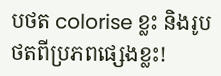បថត colorise ខ្លះ និងរូបថតពីប្រភពផ្សេងខ្លះ!